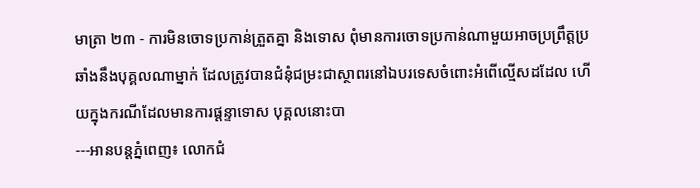មាត្រា ២៣ - ការមិនចោទប្រកាន់ត្រួតគ្នា និងទោស ពុំមានការចោទប្រកាន់ណាមួយអាចប្រព្រឹត្តប្រឆាំងនឹងបុគ្គលណាម្នាក់ ដែលត្រូវបានជំនុំជម្រះជាស្ថាពរនៅឯបរទេសចំពោះអំពើល្មើសដដែល ហើយក្នុងករណីដែលមានការផ្តន្ទាទោស បុគ្គលនោះបា
---អានបន្តភ្នំពេញ៖ លោកជំ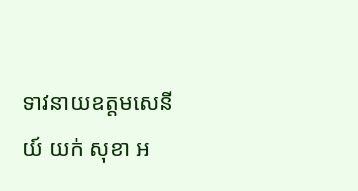ទាវនាយឧត្តមសេនីយ៍ យក់ សុខា អ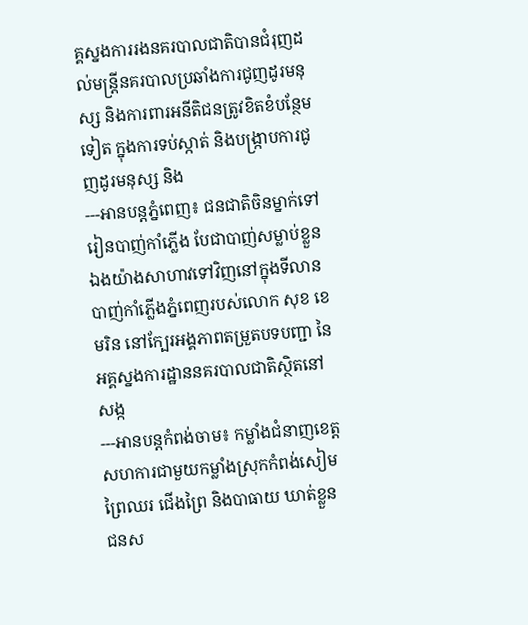គ្គស្នងការរងនគរបាលជាតិបានជំរុញដល់មន្ត្រីនគរបាលប្រឆាំងការជូញដូរមនុស្ស និងការពារអនីតិជនត្រូវខិតខំបន្ថែមទៀត ក្នុងការទប់ស្កាត់ និងបង្ក្រាបការជូញដូរមនុស្ស និង
---អានបន្តភ្នំពេញ៖ ជនជាតិចិនម្នាក់ទៅរៀនបាញ់កាំភ្លើង បែជាបាញ់សម្លាប់ខ្លួនឯងយ៉ាងសាហាវទៅវិញនៅក្នុងទីលានបាញ់កាំភ្លើងភ្នំពេញរបស់លោក សុខ ខេមរិន នៅក្បែរអង្គភាពតម្រួតបទបញ្ជា នៃអគ្គស្នងការដ្ឋាននគរបាលជាតិស្ថិតនៅសង្ក
---អានបន្តកំពង់ចាម៖ កម្លាំងជំនាញខេត្ត សហការជាមួយកម្លាំងស្រុកកំពង់សៀម ព្រៃឈរ ជើងព្រៃ និងបាធាយ ឃាត់ខ្លួនជនស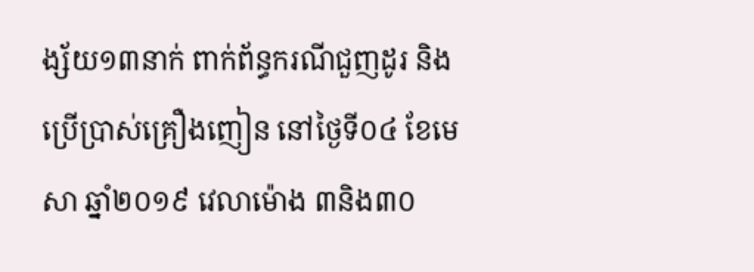ង្ស័យ១៣នាក់ ពាក់ព័ន្ធករណីជួញដូរ និងប្រើប្រាស់គ្រឿងញៀន នៅថ្ងៃទី០៤ ខែមេសា ឆ្នាំ២០១៩ វេលាម៉ោង ៣និង៣០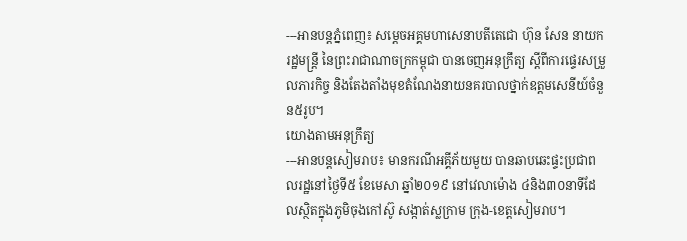---អានបន្តភ្នំពេញ៖ សម្តេចអគ្គមហាសេនាបតីតេជោ ហ៊ុន សែន នាយករដ្ឋមន្ត្រី នៃព្រះរាជាណាចក្រកម្ពុជា បានចេញអនុក្រឹត្យ ស្តីពីការផ្ទេរសម្រួលភារកិច្ច និងតែងតាំងមុខតំណែងនាយនគរបាលថ្នាក់ឧត្តមសេនីយ៍ចំនួន៥រូប។
យោងតាមអនុក្រឹត្យ
---អានបន្តសៀមរាប៖ មានករណីអគ្គីភ័យមួយ បានឆាបឆេះផ្ទះប្រជាពលរដ្ឋនៅថ្ងៃទី៥ ខែមេសា ឆ្នាំ២០១៩ នៅវេលាម៉ោង ៤និង៣០នាទីដែលស្ថិតក្នុងភូមិចុងកៅស៊ូ សង្កាត់ស្លក្រាម ក្រុង-ខេត្តសៀមរាប។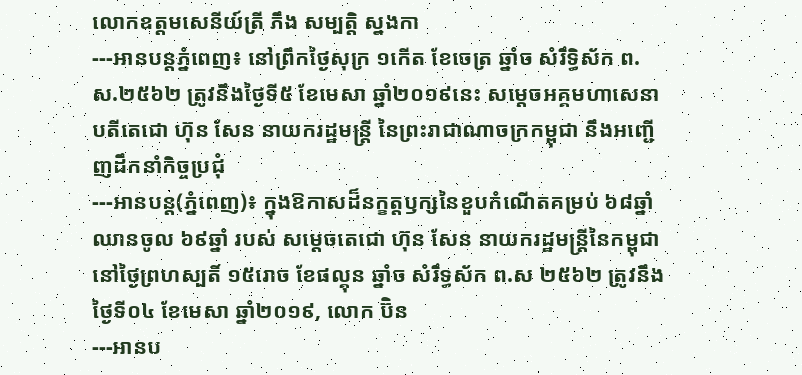លោកឧត្តមសេនីយ៍ត្រី ភឹង សម្បត្តិ ស្នងកា
---អានបន្តភ្នំពេញ៖ នៅព្រឹកថ្ងៃសុក្រ ១កើត ខែចេត្រ ឆ្នាំច សំរឹទ្ធិស័ក ព.ស.២៥៦២ ត្រូវនឹងថ្ងៃទី៥ ខែមេសា ឆ្នាំ២០១៩នេះ សម្ដេចអគ្គមហាសេនាបតីតេជោ ហ៊ុន សែន នាយករដ្ឋមន្ត្រី នៃព្រះរាជាណាចក្រកម្ពុជា នឹងអញ្ជើញដឹកនាំកិច្ចប្រជុំ
---អានបន្ត(ភ្នំពេញ)៖ ក្នុងឱកាសដ៏នក្ខត្តឫក្សនៃខួបកំណើតគម្រប់ ៦៨ឆ្នាំ ឈានចូល ៦៩ឆ្នាំ របស់ សម្ដេចតេជោ ហ៊ុន សែន នាយករដ្ឋមន្ត្រីនៃកម្ពុជា នៅថ្ងៃព្រហស្បតិ៍ ១៥រោច ខែផល្គុន ឆ្នាំច សំរឹទ្ធស័ក ព.ស ២៥៦២ ត្រូវនឹងថ្ងៃទី០៤ ខែមេសា ឆ្នាំ២០១៩, លោក ប៊ិន
---អានប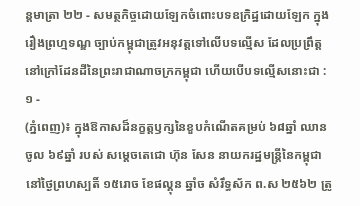ន្តមាត្រា ២២ - សមត្ថកិច្ចដោយឡែកចំពោះបទឧក្រិដ្ឋដោយឡែក ក្នុងរឿងព្រហ្មទណ្ឌ ច្បាប់កម្ពុជាត្រូវអនុវត្តទៅលើបទលើ្មស ដែលប្រព្រឹត្តនៅក្រៅដែនដីនៃព្រះរាជាណាចក្រកម្ពុជា ហើយបើបទល្មើសនោះជា :
១ -
(ភ្នំពេញ)៖ ក្នុងឱកាសដ៏នក្ខត្តឫក្សនៃខួបកំណើតគម្រប់ ៦៨ឆ្នាំ ឈានចូល ៦៩ឆ្នាំ របស់ សម្ដេចតេជោ ហ៊ុន សែន នាយករដ្ឋមន្ត្រីនៃកម្ពុជា នៅថ្ងៃព្រហស្បតិ៍ ១៥រោច ខែផល្គុន ឆ្នាំច សំរឹទ្ធស័ក ព.ស ២៥៦២ ត្រូ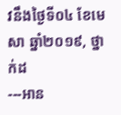វនឹងថ្ងៃទី០៤ ខែមេសា ឆ្នាំ២០១៩, ថ្នាក់ដ
---អាន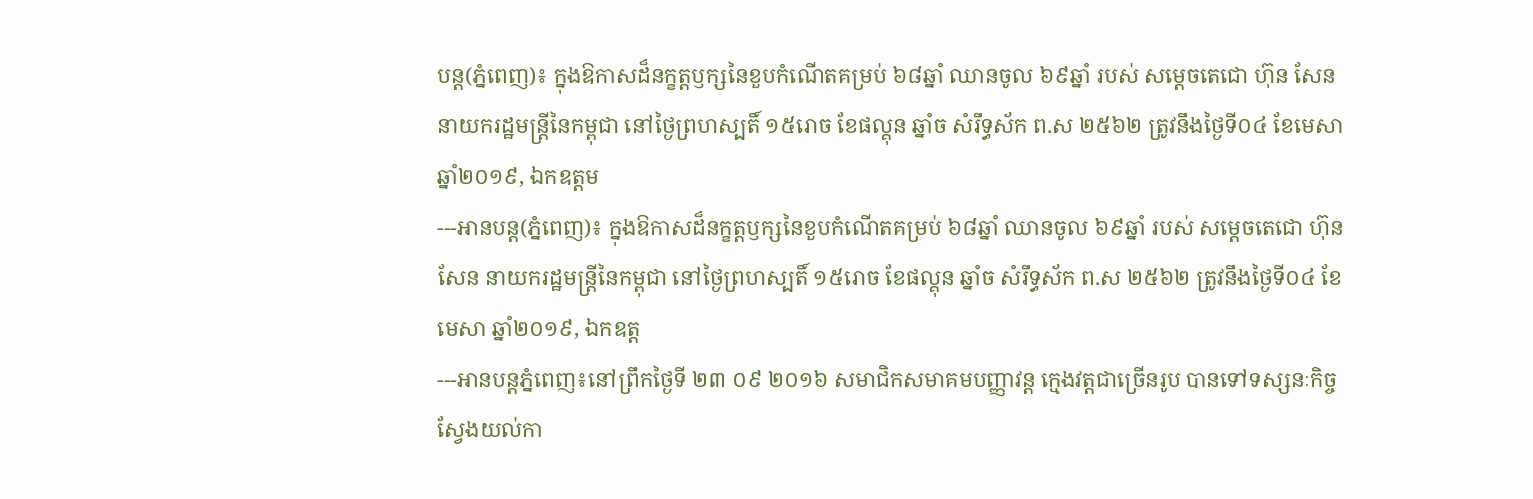បន្ត(ភ្នំពេញ)៖ ក្នុងឱកាសដ៏នក្ខត្តឫក្សនៃខួបកំណើតគម្រប់ ៦៨ឆ្នាំ ឈានចូល ៦៩ឆ្នាំ របស់ សម្ដេចតេជោ ហ៊ុន សែន នាយករដ្ឋមន្ត្រីនៃកម្ពុជា នៅថ្ងៃព្រហស្បតិ៍ ១៥រោច ខែផល្គុន ឆ្នាំច សំរឹទ្ធស័ក ព.ស ២៥៦២ ត្រូវនឹងថ្ងៃទី០៤ ខែមេសា ឆ្នាំ២០១៩, ឯកឧត្ដម
---អានបន្ត(ភ្នំពេញ)៖ ក្នុងឱកាសដ៏នក្ខត្តឫក្សនៃខួបកំណើតគម្រប់ ៦៨ឆ្នាំ ឈានចូល ៦៩ឆ្នាំ របស់ សម្ដេចតេជោ ហ៊ុន សែន នាយករដ្ឋមន្ត្រីនៃកម្ពុជា នៅថ្ងៃព្រហស្បតិ៍ ១៥រោច ខែផល្គុន ឆ្នាំច សំរឹទ្ធស័ក ព.ស ២៥៦២ ត្រូវនឹងថ្ងៃទី០៤ ខែមេសា ឆ្នាំ២០១៩, ឯកឧត្ដ
---អានបន្តភ្នំពេញ៖នៅព្រឹកថ្ងៃទី ២៣ ០៩ ២០១៦ សមាជិកសមាគមបញ្ញាវន្ត ក្មេងវត្តជាច្រើនរូប បានទៅទស្សនៈកិច្ច ស្វែងយល់កា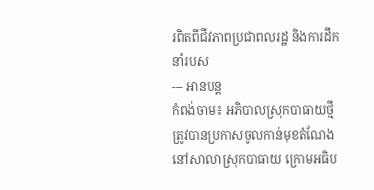រពិតពីជីវភាពប្រជាពលរដ្ឋ និងការដឹកនាំរបស
--- អានបន្ត
កំពង់ចាម៖ អភិបាលស្រុកបាធាយថ្មី ត្រូវបានប្រកាសចូលកាន់មុខតំណែង នៅសាលាស្រុកបាធាយ ក្រោមអធិប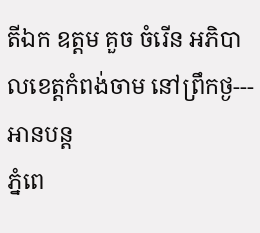តីឯក ឧត្តម គួច ចំរើន អភិបាលខេត្តកំពង់ចាម នៅព្រឹកថ្ង--- អានបន្ត
ភ្នំពេ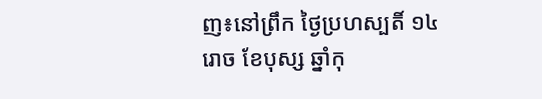ញ៖នៅព្រឹក ថ្ងៃប្រហស្បតិ៍ ១៤ រោច ខែបុស្ស ឆ្នាំកុ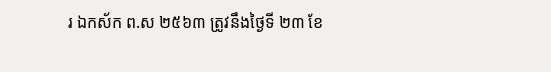រ ឯកស័ក ព.ស ២៥៦៣ ត្រូវនឹងថ្ងៃទី ២៣ ខែ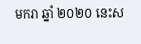មករា ឆ្នាំ ២០២០ នេះស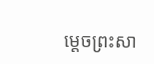ម្តេចព្រះសា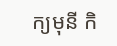ក្យមុនី កិ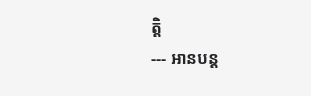ត្តិ
--- អានបន្ត